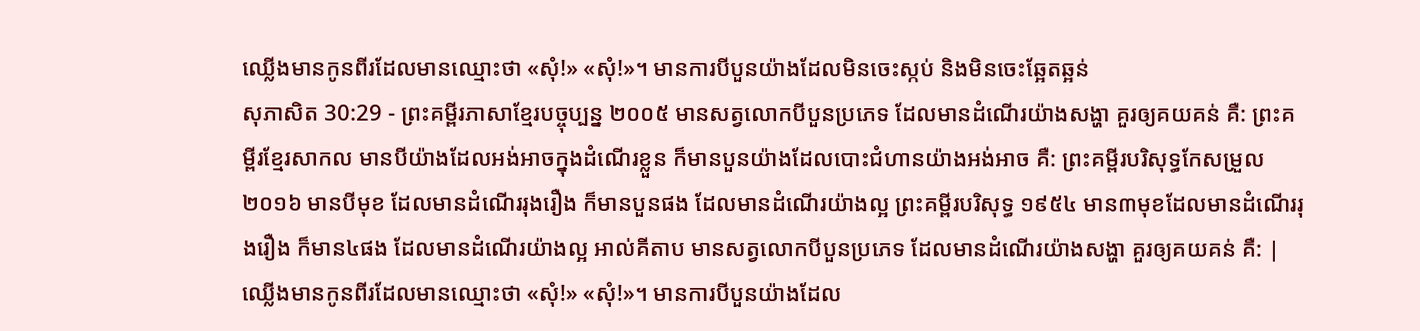ឈ្លើងមានកូនពីរដែលមានឈ្មោះថា «សុំ!» «សុំ!»។ មានការបីបួនយ៉ាងដែលមិនចេះស្កប់ និងមិនចេះឆ្អែតឆ្អន់
សុភាសិត 30:29 - ព្រះគម្ពីរភាសាខ្មែរបច្ចុប្បន្ន ២០០៥ មានសត្វលោកបីបួនប្រភេទ ដែលមានដំណើរយ៉ាងសង្ហា គួរឲ្យគយគន់ គឺ: ព្រះគម្ពីរខ្មែរសាកល មានបីយ៉ាងដែលអង់អាចក្នុងដំណើរខ្លួន ក៏មានបួនយ៉ាងដែលបោះជំហានយ៉ាងអង់អាច គឺ: ព្រះគម្ពីរបរិសុទ្ធកែសម្រួល ២០១៦ មានបីមុខ ដែលមានដំណើររុងរឿង ក៏មានបួនផង ដែលមានដំណើរយ៉ាងល្អ ព្រះគម្ពីរបរិសុទ្ធ ១៩៥៤ មាន៣មុខដែលមានដំណើររុងរឿង ក៏មាន៤ផង ដែលមានដំណើរយ៉ាងល្អ អាល់គីតាប មានសត្វលោកបីបួនប្រភេទ ដែលមានដំណើរយ៉ាងសង្ហា គួរឲ្យគយគន់ គឺ: |
ឈ្លើងមានកូនពីរដែលមានឈ្មោះថា «សុំ!» «សុំ!»។ មានការបីបួនយ៉ាងដែល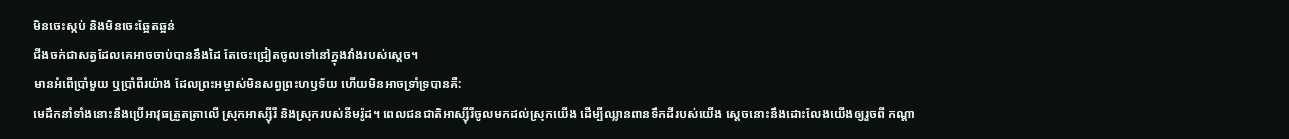មិនចេះស្កប់ និងមិនចេះឆ្អែតឆ្អន់
ជីងចក់ជាសត្វដែលគេអាចចាប់បាននឹងដៃ តែចេះជ្រៀតចូលទៅនៅក្នុងវាំងរបស់ស្ដេច។
មានអំពើប្រាំមួយ ឬប្រាំពីរយ៉ាង ដែលព្រះអម្ចាស់មិនសព្វព្រះហឫទ័យ ហើយមិនអាចទ្រាំទ្របានគឺ:
មេដឹកនាំទាំងនោះនឹងប្រើអាវុធត្រួតត្រាលើ ស្រុកអាស្ស៊ីរី និងស្រុករបស់នីមរ៉ូដ។ ពេលជនជាតិអាស្ស៊ីរីចូលមកដល់ស្រុកយើង ដើម្បីឈ្លានពានទឹកដីរបស់យើង ស្ដេចនោះនឹងដោះលែងយើងឲ្យរួចពី កណ្ដា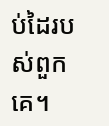ប់ដៃរបស់ពួកគេ។